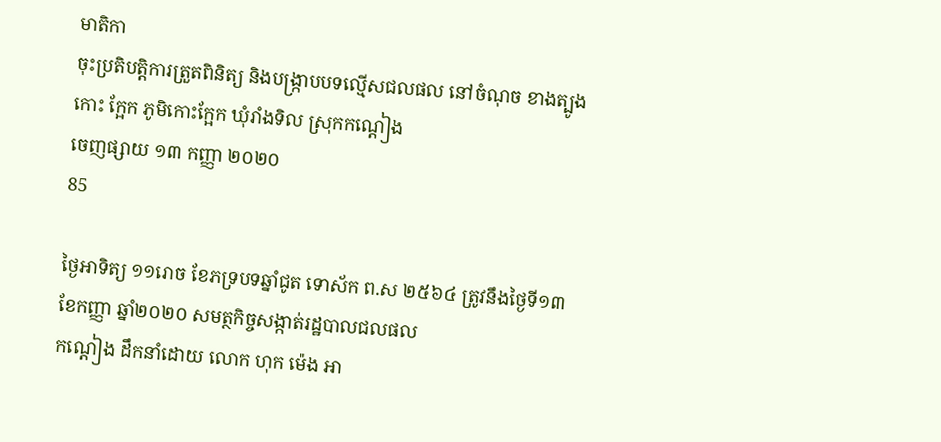មាតិកា
ចុះប្រតិបត្តិការត្រួតពិនិត្យ និងបង្រ្កាបបទល្មើសជលផល នៅចំណុច ខាងត្បូងកោះ ក្អែក ភូមិកោះក្អែក ឃុំរាំងទិល ស្រុកកណ្ដៀង
ចេញផ្សាយ ១៣ កញ្ញា ២០២០
85

ថ្ងៃអាទិត្យ ១១រោច ខែភទ្របទឆ្នាំជូត ទោស័ក ព.ស ២៥៦៤ ត្រូវនឹងថ្ងៃទី១៣ ខែកញ្ញា ឆ្នាំ២០២០ សមត្ថកិច្ចសង្កាត់រដ្ឋបាលជលផល
កណ្ដៀង ដឹកនាំដោយ លោក ហុក ម៉េង អា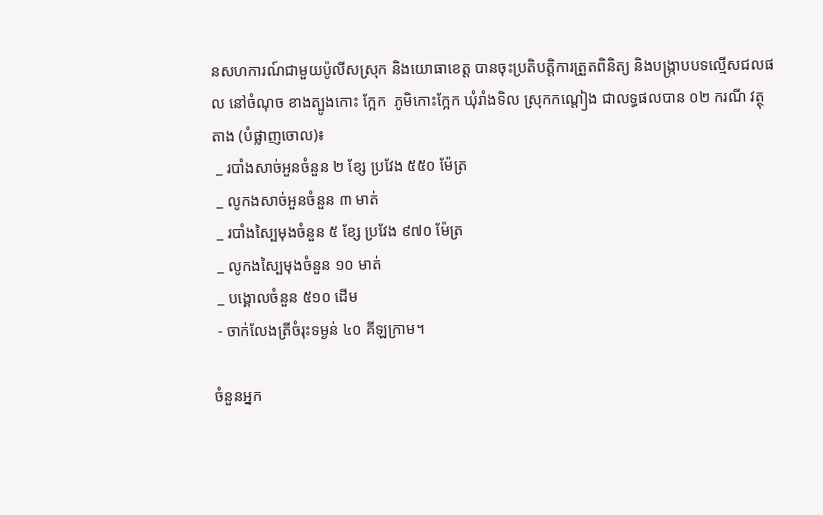នសហការណ៍ជាមួយប៉ូលីសស្រុក និងយោធាខេត្ត បានចុះប្រតិបត្តិការត្រួតពិនិត្យ និងបង្រ្កាបបទល្មើសជលផល នៅចំណុច ខាងត្បូងកោះ ក្អែក  ភូមិកោះក្អែក ឃុំរាំងទិល ស្រុកកណ្ដៀង ជាលទ្ធផលបាន ០២ ករណី វត្ថុតាង (បំផ្លាញចោល)៖
 _ របាំងសាច់អួនចំនួន ២ ខ្សែ ប្រវែង ៥៥០ ម៉ែត្រ
 _ លូកងសាច់អួនចំនួន ៣ មាត់
 _ របាំងស្បៃមុងចំនួន ៥ ខ្សែ ប្រវែង ៩៧០ ម៉ែត្រ
 _ លូកងស្បៃមុងចំនួន ១០ មាត់
 _ បង្គោលចំនួន ៥១០ ដើម
 - ចាក់លែងត្រីចំរុះទម្ងន់ ៤០ គីឡក្រាម។

ចំនួនអ្នក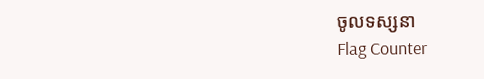ចូលទស្សនា
Flag Counter